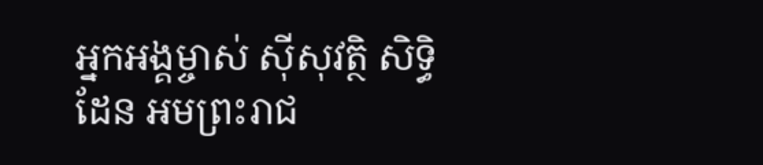អ្នកអង្គម្ចាស់ ស៊ីសុវត្ថិ សិទ្ធិដែន អមព្រះរាជ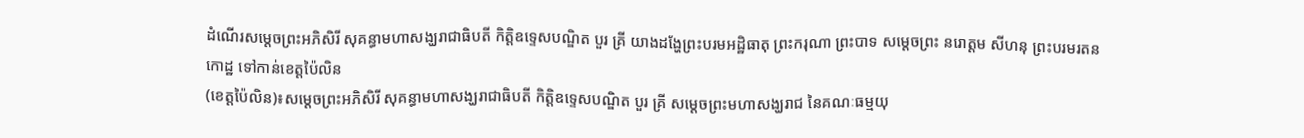ដំណើរសម្តេចព្រះអភិសិរី សុគន្ធាមហាសង្ឃរាជាធិបតី កិត្តិឧទ្ទេសបណ្ឌិត បួរ គ្រី យាងដង្ហែព្រះបរមអដ្ឋិធាតុ ព្រះករុណា ព្រះបាទ សម្តេចព្រះ នរោត្ដម សីហនុ ព្រះបរមរតនកោដ្ឋ ទៅកាន់ខេត្តប៉ៃលិន
(ខេត្តប៉ៃលិន)៖សម្តេចព្រះអភិសិរី សុគន្ធាមហាសង្ឃរាជាធិបតី កិត្តិឧទ្ទេសបណ្ឌិត បួរ គ្រី សម្តេចព្រះមហាសង្ឃរាជ នៃគណៈធម្មយុ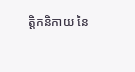ត្តិកនិកាយ នៃ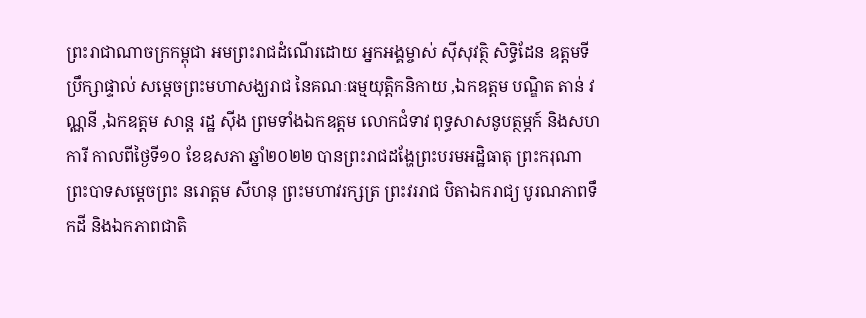ព្រះរាជាណាចក្រកម្ពុជា អមព្រះរាជដំណើរដោយ អ្នកអង្គម្ចាស់ ស៊ីសុវត្ថិ សិទ្ធិដែន ឧត្តមទីប្រឹក្សាផ្ទាល់ សម្តេចព្រះមហាសង្ឃរាជ នៃគណៈធម្មយុត្តិកនិកាយ ,ឯកឧត្តម បណ្ឌិត តាន់ វណ្ណនី ,ឯកឧត្តម សាន្ត រដ្ឋ ស៊ីង ព្រមទាំងឯកឧត្តម លោកជំទាវ ពុទ្ធសាសនូបត្ថម្ភក៍ និងសហការី កាលពីថ្ងៃទី១០ ខែឧសភា ឆ្នាំ២០២២ បានព្រះរាជដង្ហែព្រះបរមអដ្ឋិធាតុ ព្រះករុណាព្រះបាទសម្តេចព្រះ នរោត្ដម សីហនុ ព្រះមហាវរក្សត្រ ព្រះវររាជ បិតាឯករាជ្យ បូរណភាពទឹកដី និងឯកភាពជាតិ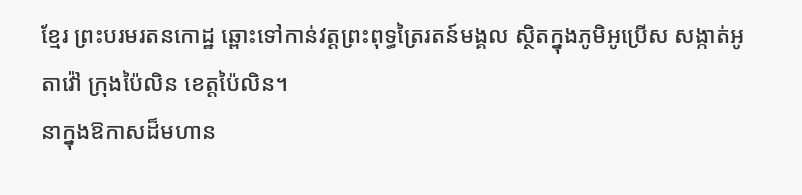ខ្មែរ ព្រះបរមរតនកោដ្ឋ ឆ្ពោះទៅកាន់វត្តព្រះពុទ្ធត្រៃរតន៍មង្គល ស្ថិតក្នុងភូមិអូប្រើស សង្កាត់អូតាវ៉ៅ ក្រុងប៉ៃលិន ខេត្តប៉ៃលិន។
នាក្នុងឱកាសដ៏មហាន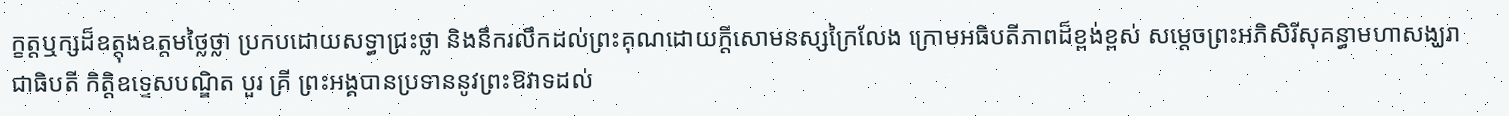ក្ខត្តឬក្សដ៏ឧត្តុងឧត្តមថ្លៃថ្លា ប្រកបដោយសទ្ធាជ្រះថ្លា និងនឹករលឹកដល់ព្រះគុណដោយក្តីសោមនស្សក្រៃលែង ក្រោមអធិបតីភាពដ៏ខ្ពង់ខ្ពស់ សម្តេចព្រះអភិសិរីសុគន្ធាមហាសង្ឃរាជាធិបតី កិត្តិឧទ្ទេសបណ្ឌិត បួរ គ្រី ព្រះអង្គបានប្រទាននូវព្រះឱវាទដល់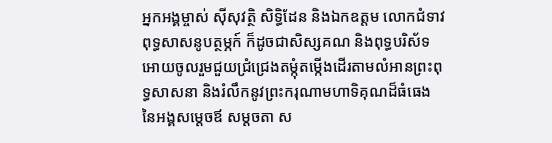អ្នកអង្គម្ចាស់ ស៊ីសុវត្ថិ សិទ្ធិដែន និងឯកឧត្តម លោកជំទាវ ពុទ្ធសាសនូបត្ថម្ភក៍ ក៏ដូចជាសិស្សគណ និងពុទ្ធបរិស័ទ អោយចូលរួមជួយជ្រំជ្រេងតម្កុំតម្កើងដើរតាមលំអានព្រះពុទ្ធសាសនា និងរំលឹកនូវព្រះករុណាមហាទិគុណដ៏ធំធេង នៃអង្គសម្តេចឪ សម្តចតា ស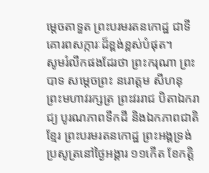ម្តេចតាទួត ព្រះបរមរតនកោដ្ឋ ជាទីគោរពសក្ការៈដ៏ខ្ពង់ខ្ពស់បំផុត។
សូមរំលឹកផងដែរថា ព្រះករុណា ព្រះបាទ សម្តេចព្រះ នរោត្ដម សីហនុ ព្រះមហាវរក្សត្រ ព្រះវររាជ បិតាឯករាជ្យ បូរណភាពទឹកដី និងឯកភាពជាតិខ្មែរ ព្រះបរមរតនកោដ្ឋ ព្រះអង្គទ្រង់ប្រសូត្រនៅថ្ងៃអង្គារ ១១កើត ខែកត្ដិ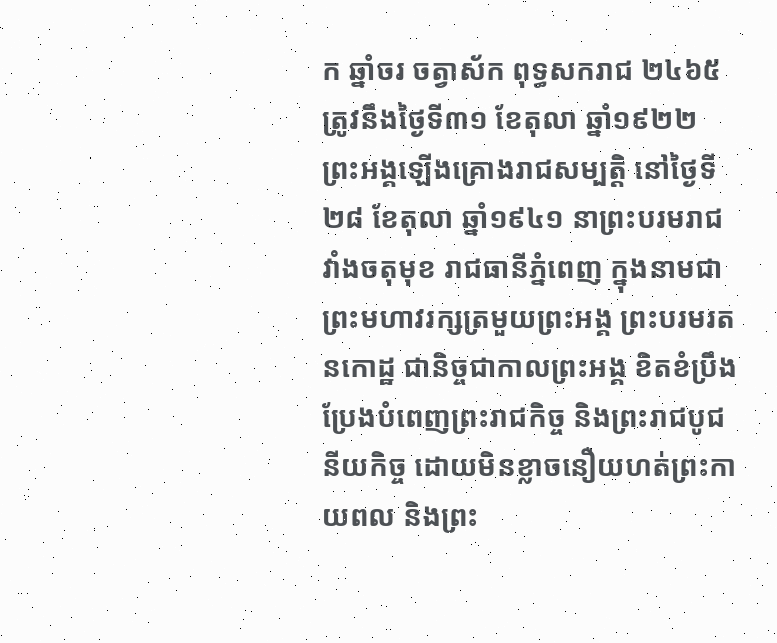ក ឆ្នាំចរ ចត្វាស័ក ពុទ្ធសករាជ ២៤៦៥ ត្រូវនឹងថ្ងៃទី៣១ ខែតុលា ឆ្នាំ១៩២២ ព្រះអង្គឡើងគ្រោងរាជសម្បត្តិ នៅថ្ងៃទី២៨ ខែតុលា ឆ្នាំ១៩៤១ នាព្រះបរមរាជវាំងចតុមុខ រាជធានីភ្នំពេញ ក្នុងនាមជាព្រះមហាវរក្សត្រមួយព្រះអង្គ ព្រះបរមរតនកោដ្ឋ ជានិច្ចជាកាលព្រះអង្គ ខិតខំប្រឹងប្រែងបំពេញព្រះរាជកិច្ច និងព្រះរាជបូជនីយកិច្ច ដោយមិនខ្លាចនឿយហត់ព្រះកាយពល និងព្រះ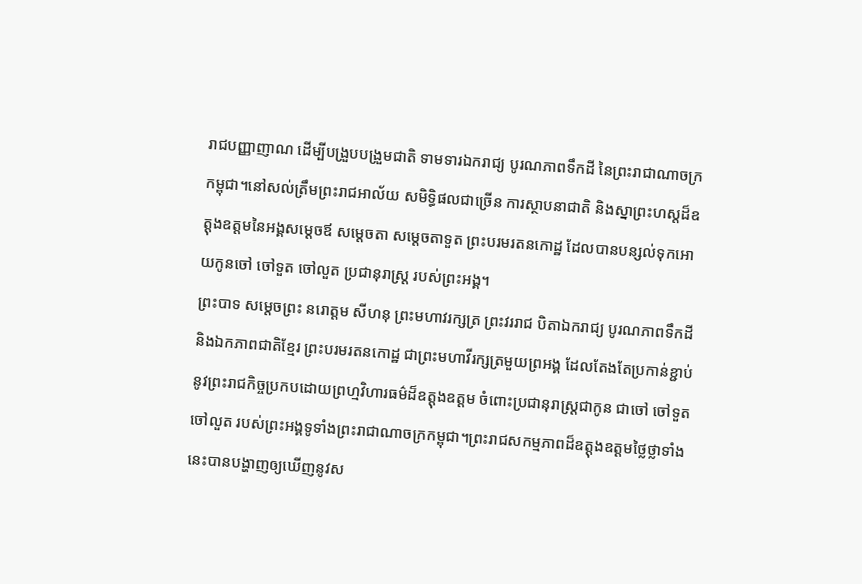រាជបញ្ញាញាណ ដើម្បីបង្រួបបង្រួមជាតិ ទាមទារឯករាជ្យ បូរណភាពទឹកដី នៃព្រះរាជាណាចក្រកម្ពុជា។នៅសល់ត្រឹមព្រះរាជអាល័យ សមិទ្ធិផលជាច្រើន ការស្ថាបនាជាតិ និងស្នាព្រះហស្តដ៏ឧត្តុងឧត្តមនៃអង្គសម្តេចឪ សម្តេចតា សម្តេចតាទួត ព្រះបរមរតនកោដ្ឋ ដែលបានបន្សល់ទុកអោយកូនចៅ ចៅទួត ចៅលួត ប្រជានុរាស្ត្រ របស់ព្រះអង្គ។
ព្រះបាទ សម្តេចព្រះ នរោត្ដម សីហនុ ព្រះមហាវរក្សត្រ ព្រះវររាជ បិតាឯករាជ្យ បូរណភាពទឹកដី និងឯកភាពជាតិខ្មែរ ព្រះបរមរតនកោដ្ឋ ជាព្រះមហាវីរក្សត្រមួយព្រអង្គ ដែលតែងតែប្រកាន់ខ្ជាប់នូវព្រះរាជកិច្ចប្រកបដោយព្រហ្មវិហារធម៌ដ៏ឧត្តុងឧត្ដម ចំពោះប្រជានុរាស្រ្តជាកូន ជាចៅ ចៅទួត ចៅលួត របស់ព្រះអង្គទូទាំងព្រះរាជាណាចក្រកម្ពុជា។ព្រះរាជសកម្មភាពដ៏ឧត្តុងឧត្តមថ្លៃថ្លាទាំងនេះបានបង្ហាញឲ្យឃើញនូវស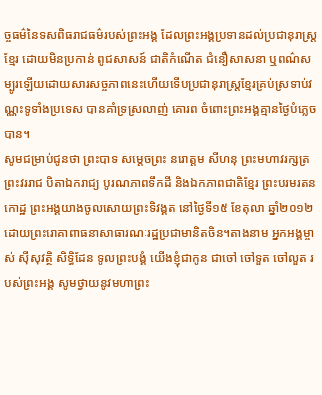ច្ចធម៌នៃទសពិធរាជធម៌របស់ព្រះអង្គ ដែលព្រះអង្គប្រទានដល់ប្រជានុរាស្ត្រខ្មែរ ដោយមិនប្រកាន់ ពូជសាសន៍ ជាតិកំណើត ជំនឿសាសនា ឬពណ៌សម្បូរឡើយដោយសារសច្ចភាពនេះហើយទើបប្រជានុរាស្ត្រខ្មែរគ្រប់ស្រទាប់វណ្ណះទូទាំងប្រទេស បានគាំទ្រស្រលាញ់ គោរព ចំពោះព្រះអង្គគ្មានថ្ងៃបំភ្លេចបាន។
សូមជម្រាប់ជូនថា ព្រះបាទ សម្តេចព្រះ នរោត្ដម សីហនុ ព្រះមហាវរក្សត្រ ព្រះវររាជ បិតាឯករាជ្យ បូរណភាពទឹកដី និងឯកភាពជាតិខ្មែរ ព្រះបរមរតនកោដ្ឋ ព្រះអង្គយាងចូលសោយព្រះទិវង្គត នៅថ្ងៃទី១៥ ខែតុលា ឆ្នាំ២០១២ ដោយព្រះរោគាពាធនាសាធារណៈរដ្ឋប្រជាមានិតចិន។តាងនាម អ្នកអង្គម្ចាស់ ស៊ីសុវត្ថិ សិទ្ធិដែន ទូលព្រះបង្គំ យើងខ្ញុំជាកូន ជាចៅ ចៅទួត ចៅលួត របស់ព្រះអង្គ សូមថ្វាយនូវមហាព្រះ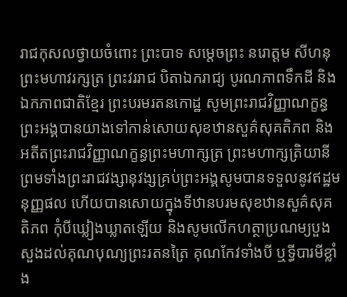រាជកុសលថ្វាយចំពោះ ព្រះបាទ សម្តេចព្រះ នរោត្ដម សីហនុ ព្រះមហាវរក្សត្រ ព្រះវររាជ បិតាឯករាជ្យ បូរណភាពទឹកដី និងឯកភាពជាតិខ្មែរ ព្រះបរមរតនកោដ្ឋ សូមព្រះរាជវិញ្ញាណក្ខន្ធព្រះអង្គបានយាងទៅកាន់សោយសុខឋានសួគ៌សុគតិភព និងអតីតព្រះរាជវិញ្ញាណក្ខន្ធព្រះមហាក្សត្រ ព្រះមហាក្សត្រិយានី ព្រមទាំងព្រះរាជវង្សានុវង្សគ្រប់ព្រះអង្គសូមបានទទួលនូវឥដ្ឋមនុញ្ញផល ហើយបានសោយក្នុងទីឋានបរមសុខឋានសួគ៌សុគតិភព កុំបីឃ្លៀងឃ្លាតឡើយ និងសូមលើកហត្ថាប្រណម្យបួងសួងដល់គុណបុណ្យព្រះរតនត្រៃ គុណកែវទាំងបី ឬទ្ធីបារមីខ្លាំង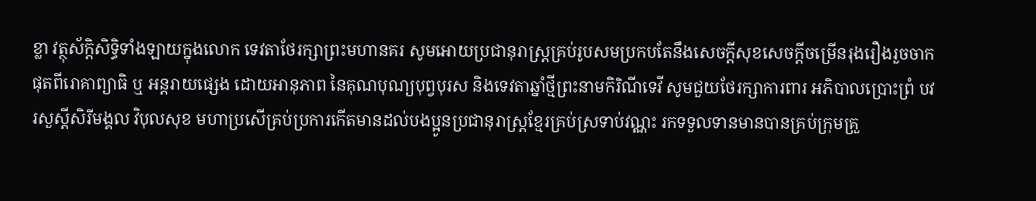ខ្លា វត្ថុស័ក្តិសិទ្ធិទាំងឡាយក្នុងលោក ទេវតាថែរក្សាព្រះមហានគរ សូមអោយប្រជានុរាស្ត្រគ្រប់រូបសមប្រកបតែនឹងសេចក្តីសុខសេចក្តីចម្រើនរុងរឿងរួចចាកផុតពីរោគាព្យាធិ ឬ អន្តរាយផ្សេង ដោយអានុភាព នៃគុណបុណ្យបុព្វបុរស និងទេវតាឆ្នាំថ្មីព្រះនាមកិរិណីទេវី សូមជួយថែរក្សាការពារ អភិបាលប្រោះព្រំ បវរសួស្ដីសិរីមង្គល វិបុលសុខ មហាប្រសើគ្រប់ប្រការកើតមានដល់បងប្អូនប្រជានុរាស្ត្រខ្មែរគ្រប់ស្រទាប់វណ្ណះ រកទទួលទានមានបានគ្រប់ក្រុមគ្រួ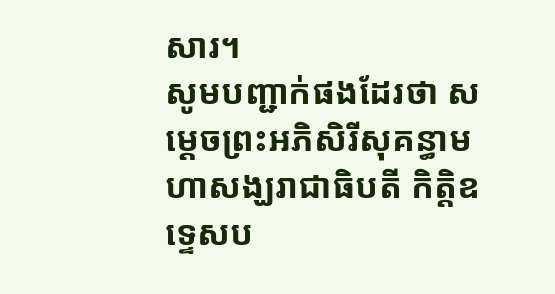សារ។
សូមបញ្ជាក់ផងដែរថា សម្តេចព្រះអភិសិរីសុគន្ធាមហាសង្ឃរាជាធិបតី កិត្តិឧទ្ទេសប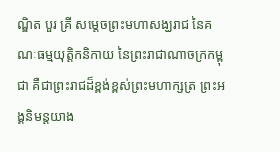ណ្ឌិត បួរ គ្រី សម្តេចព្រះមហាសង្ឃរាជ នៃគណៈធម្មយុត្តិកនិកាយ នៃព្រះរាជាណាចក្រកម្ពុជា គឺជាព្រះរាជដ៏ខ្ពង់ខ្ពស់ព្រះមហាក្សត្រ ព្រះអង្គនិមន្តយាង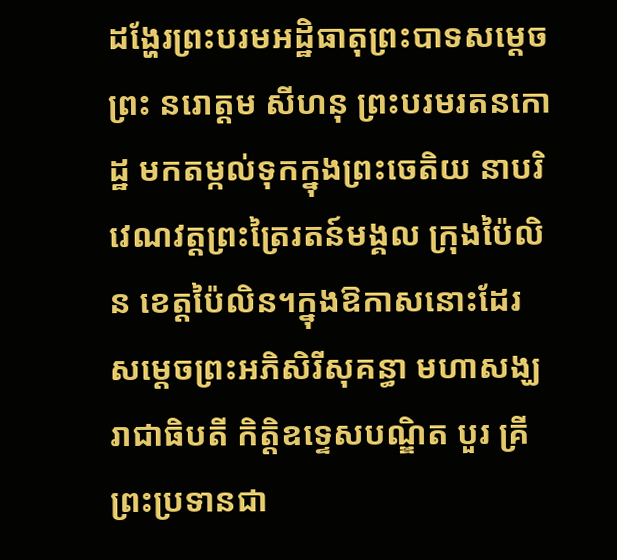ដង្ហែរព្រះបរមអដ្ឋិធាតុព្រះបាទសម្តេចព្រះ នរោត្តម សីហនុ ព្រះបរមរតនកោដ្ឋ មកតម្កល់ទុកក្នុងព្រះចេតិយ នាបរិវេណវត្តព្រះត្រៃរតន៍មង្គល ក្រុងប៉ៃលិន ខេត្តប៉ៃលិន។ក្នុងឱកាសនោះដែរ សម្តេចព្រះអភិសិរីសុគន្ធា មហាសង្ឃរាជាធិបតី កិត្តិឧទ្ទេសបណ្ឌិត បួរ គ្រី ព្រះប្រទានជា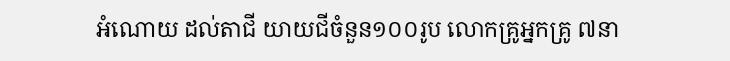អំណោយ ដល់តាជី យាយជីចំនួន១០០រូប លោកគ្រូអ្នកគ្រូ ៧នា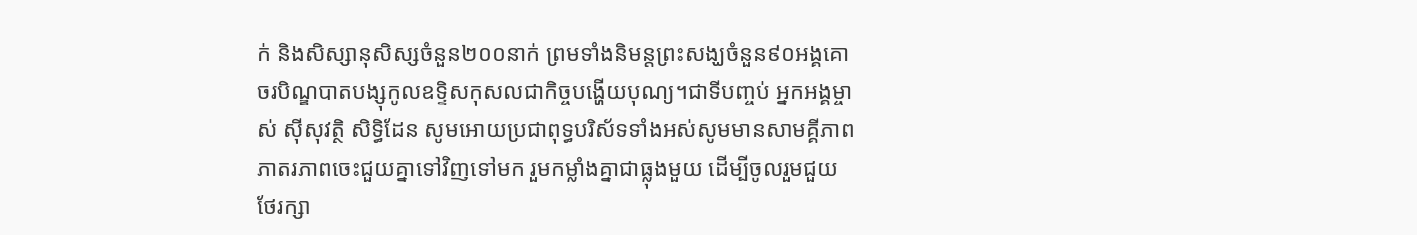ក់ និងសិស្សានុសិស្សចំនួន២០០នាក់ ព្រមទាំងនិមន្តព្រះសង្ឃចំនួន៩០អង្គគោចរបិណ្ឌបាតបង្សុកូលឧទ្ទិសកុសលជាកិច្ចបង្ហើយបុណ្យ។ជាទីបញ្ចប់ អ្នកអង្គម្ចាស់ ស៊ីសុវត្ថិ សិទ្ធិដែន សូមអោយប្រជាពុទ្ធបរិស័ទទាំងអស់សូមមានសាមគ្គីភាព ភាតរភាពចេះជួយគ្នាទៅវិញទៅមក រួមកម្លាំងគ្នាជាធ្លុងមួយ ដើម្បីចូលរួមជួយថែរក្សា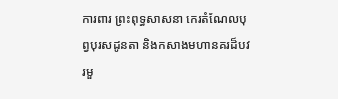ការពារ ព្រះពុទ្ធសាសនា កេរតំណែលបុព្វបុរសដូនតា និងកសាងមហានគរដ៏បវរមួ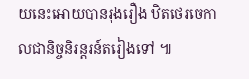យនេះអោយបានរុងរឿង ឋិតថេរចេកាលជានិច្ចនិរន្តរន៍តរៀងទៅ ៕